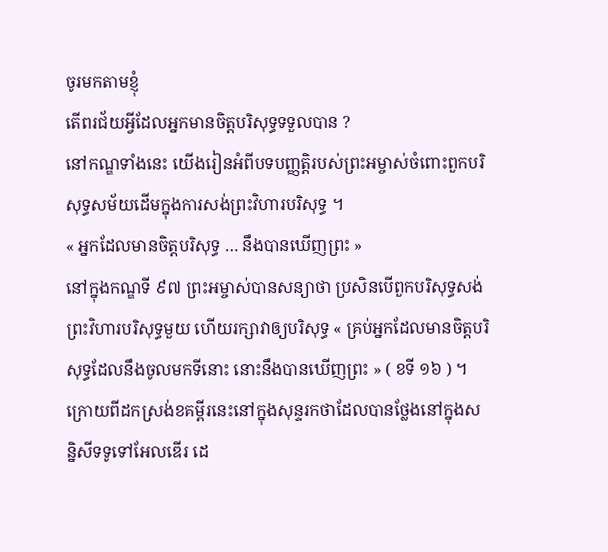ចូរមកតាមខ្ញុំ
តើពរជ័យអ្វីដែលអ្នកមានចិត្តបរិសុទ្ធទទួលបាន ?
នៅកណ្ឌទាំងនេះ យើងរៀនអំពីបទបញ្ញត្តិរបស់ព្រះអម្ចាស់ចំពោះពួកបរិសុទ្ធសម័យដើមក្នុងការសង់ព្រះវិហារបរិសុទ្ធ ។
« អ្នកដែលមានចិត្តបរិសុទ្ធ … នឹងបានឃើញព្រះ »
នៅក្នុងកណ្ឌទី ៩៧ ព្រះអម្ចាស់បានសន្យាថា ប្រសិនបើពួកបរិសុទ្ធសង់ព្រះវិហារបរិសុទ្ធមួយ ហើយរក្សាវាឲ្យបរិសុទ្ធ « គ្រប់អ្នកដែលមានចិត្តបរិសុទ្ធដែលនឹងចូលមកទីនោះ នោះនឹងបានឃើញព្រះ » ( ខទី ១៦ ) ។ ក្រោយពីដកស្រង់ខគម្ពីរនេះនៅក្នុងសុន្ទរកថាដែលបានថ្លែងនៅក្នុងសន្និសីទទូទៅអែលឌើរ ដេ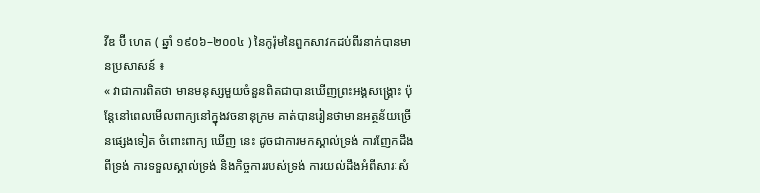វីឌ ប៊ី ហេត ( ឆ្នាំ ១៩០៦–២០០៤ ) នៃកូរ៉ុមនៃពួកសាវកដប់ពីរនាក់បានមានប្រសាសន៍ ៖
« វាជាការពិតថា មានមនុស្សមួយចំនួនពិតជាបានឃើញព្រះអង្គសង្គ្រោះ ប៉ុន្តែនៅពេលមើលពាក្យនៅក្នុងវចនានុក្រម គាត់បានរៀនថាមានអត្ថន័យច្រើនផ្សេងទៀត ចំពោះពាក្យ ឃើញ នេះ ដូចជាការមកស្គាល់ទ្រង់ ការញែកដឹងពីទ្រង់ ការទទួលស្គាល់ទ្រង់ និងកិច្ចការរបស់ទ្រង់ ការយល់ដឹងអំពីសារៈសំ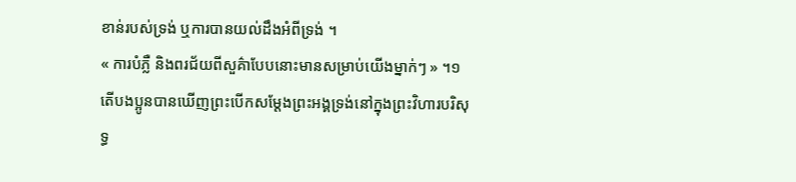ខាន់របស់ទ្រង់ ឬការបានយល់ដឹងអំពីទ្រង់ ។
« ការបំភ្លឺ និងពរជ័យពីសួគ៌ាបែបនោះមានសម្រាប់យើងម្នាក់ៗ » ។១
តើបងប្អូនបានឃើញព្រះបើកសម្តែងព្រះអង្គទ្រង់នៅក្នុងព្រះវិហារបរិសុទ្ធ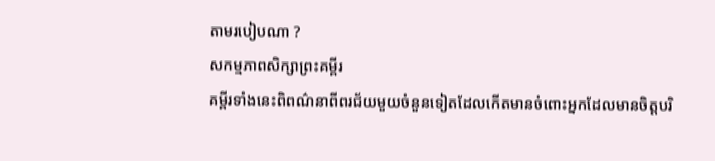តាមរបៀបណា ?
សកម្មភាពសិក្សាព្រះគម្ពីរ
គម្ពីរទាំងនេះពិពណ៌នាពីពរជ័យមួយចំនួនទៀតដែលកើតមានចំពោះអ្នកដែលមានចិត្តបរិ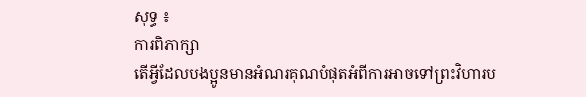សុទ្ធ ៖
ការពិភាក្សា
តើអ្វីដែលបងប្អូនមានអំណរគុណបំផុតអំពីការអាចទៅព្រះវិហារប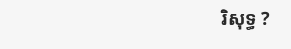រិសុទ្ធ ?